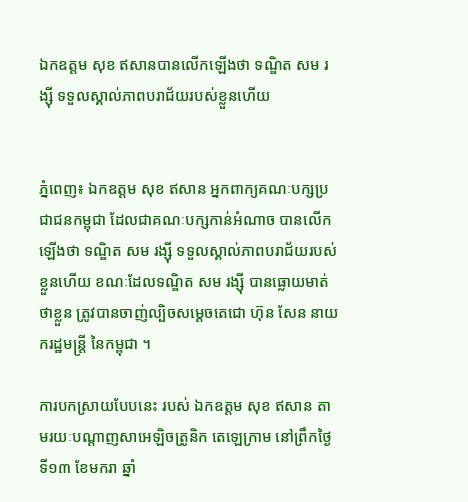ឯកឧត្តម សុខ ឥសានបានលើកឡើងថា ទណ្ឌិត សម រង្ស៊ី ទទួលស្គាល់ភាពបរាជ័យរបស់ខ្លួនហើយ


ភ្នំពេញ៖ ឯកឧត្តម សុខ ឥសាន អ្នកពាក្យគណៈបក្សប្រជាជនកម្ពុជា ដែលជាគណៈបក្សកាន់អំណាច បានលើកឡើងថា ទណ្ឌិត សម រង្ស៊ី ទទួលស្គាល់ភាពបរាជ័យរបស់ខ្លួនហើយ ខណៈដែលទណ្ឌិត សម រង្ស៊ី បានធ្លោយមាត់ថាខ្លួន ត្រូវបានចាញ់ល្បិចសម្តេចតេជោ ហ៊ុន សែន នាយករដ្ឋមន្ត្រី នៃកម្ពុជា ។

ការបកស្រាយបែបនេះ របស់ ឯកឧត្តម សុខ ឥសាន តាមរយៈបណ្តាញសាអេឡិចត្រូនិក តេឡេក្រាម នៅព្រឹកថ្ងៃទី១៣ ខែមករា ឆ្នាំ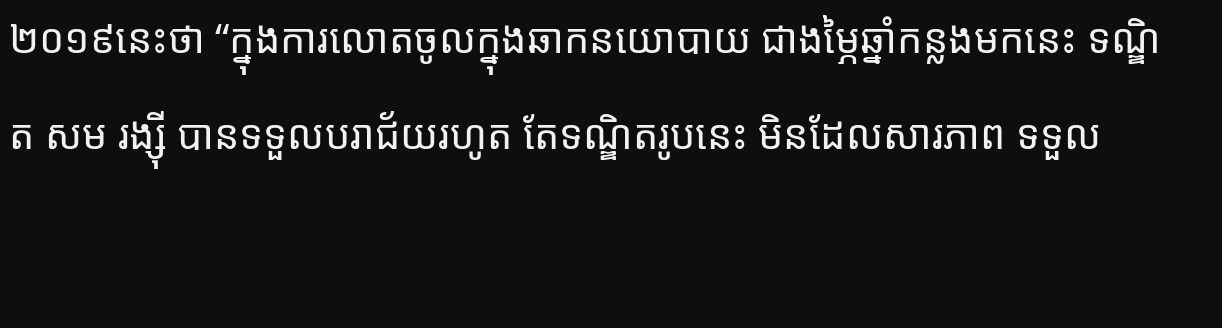២០១៩នេះថា “ក្នុងការលោតចូលក្នុងឆាកនយោបាយ ជាងម្ភៃឆ្នាំកន្លងមកនេះ ទណ្ឌិត សម រង្ស៊ី បានទទួលបរាជ័យរហូត តែទណ្ឌិតរូបនេះ មិនដែលសារភាព ទទួល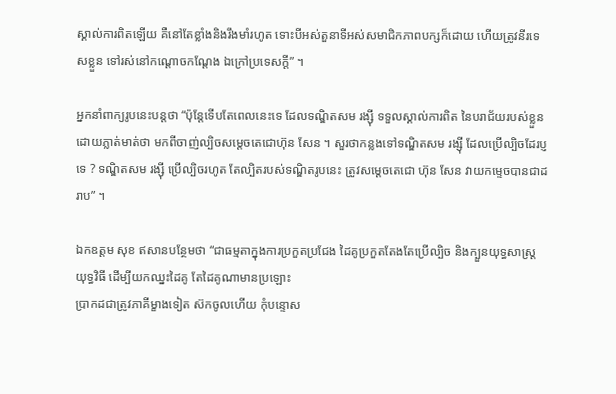ស្គាល់ការពិតឡើយ គឺនៅតែខ្លាំងនិងរឹងមាំរហូត ទោះបីអស់តួនាទីអស់សមាជិកភាពបក្សក៏ដោយ ហើយត្រូវនីរទេសខ្លួន ទៅរស់នៅកណ្តោចកណ្តែង ឯក្រៅប្រទេសក្តី” ។

អ្នកនាំពាក្យរូបនេះបន្តថា “ប៉ុន្តែទើបតែពេលនេះទេ ដែលទណ្ឌិតសម រង្ស៊ី ទទួលស្គាល់ការពិត នៃបរាជ័យរបស់ខ្លួន ដោយភ្លាត់មាត់ថា មកពីចាញ់ល្បិចសម្តេចតេជោហ៊ុន សែន ។ សួរថាកន្លងទៅទណ្ឌិតសម រង្ស៊ី ដែលប្រើល្បិចដែរប្ញទេ ? ទណ្ឌិតសម រង្ស៊ី ប្រើល្បិចរហូត តែល្បិតរបស់ទណ្ឌិតរូបនេះ ត្រូវសម្តេចតេជោ ហ៊ុន សែន វាយកម្ទេចបានជាដរាប” ។

ឯកឧត្តម សុខ ឥសានបន្ថែមថា “ជាធម្មតាក្នុងការប្រកួតប្រជែង ដៃគូប្រកួតតែងតែប្រើល្បិច និងក្បួនយុទ្ធសាស្ត្រ យុទ្ធវិធី ដើម្បីយកឈ្នះដៃគូ តែដៃគូណាមានប្រឡោះ
ប្រាកដជាត្រូវភាគីម្ខាងទៀត ស៊កចូលហើយ កុំបន្ទោស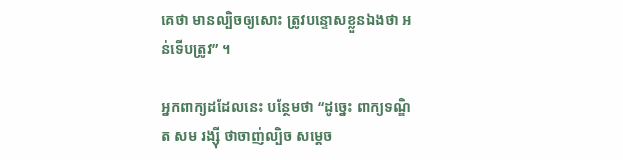គេថា មានល្បិចឲ្យសោះ ត្រូវបន្ទោសខ្លួនឯងថា អន់ទើបត្រូវ” ។

អ្នកពាក្យដដែលនេះ បន្ថែមថា “ដូច្នេះ ពាក្យទណ្ឌិត សម រង្ស៊ី ថាចាញ់ល្បិច សម្តេច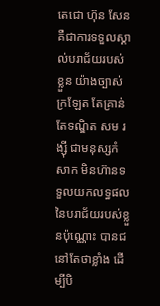តេជោ ហ៊ុន សែន គឺជាការទទួលស្គាល់បរាជ័យរបស់ខ្លួន យ៉ាងច្បាស់ក្រឡែត តែគ្រាន់តែទណ្ឌិត សម រង្ស៊ី ជាមនុស្សកំសាក មិនហ៊ានទទួលយកលទ្ធផល នៃបរាជ័យរបស់ខ្លួនប៉ុណ្ណោះ បានជនៅតែថាខ្លាំង ដើម្បីបិ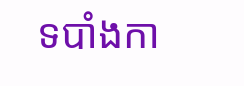ទបាំងកា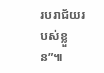របរាជ័យរបស់ខ្លួន”៕